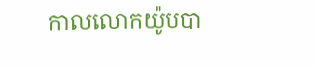កាលលោកយ៉ូបបា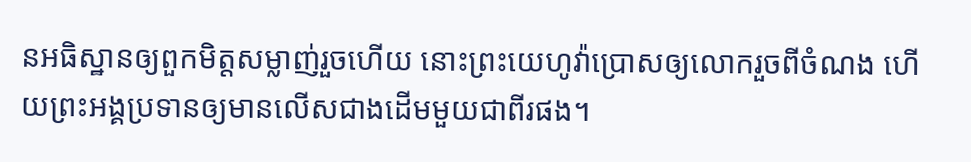នអធិស្ឋានឲ្យពួកមិត្តសម្លាញ់រួចហើយ នោះព្រះយេហូវ៉ាប្រោសឲ្យលោករួចពីចំណង ហើយព្រះអង្គប្រទានឲ្យមានលើសជាងដើមមួយជាពីរផង។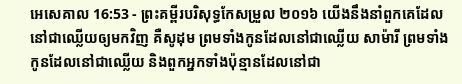អេសេគាល 16:53 - ព្រះគម្ពីរបរិសុទ្ធកែសម្រួល ២០១៦ យើងនឹងនាំពួកគេដែលនៅជាឈ្លើយឲ្យមកវិញ គឺសូដុម ព្រមទាំងកូនដែលនៅជាឈ្លើយ សាម៉ារី ព្រមទាំងកូនដែលនៅជាឈ្លើយ និងពួកអ្នកទាំងប៉ុន្មានដែលនៅជា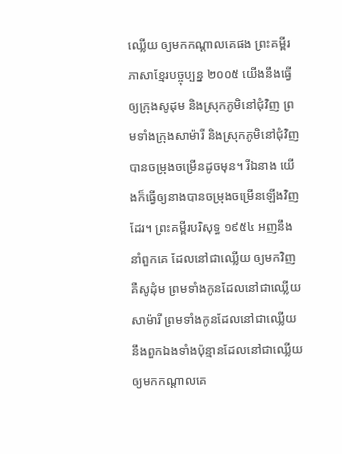ឈ្លើយ ឲ្យមកកណ្ដាលគេផង ព្រះគម្ពីរភាសាខ្មែរបច្ចុប្បន្ន ២០០៥ យើងនឹងធ្វើឲ្យក្រុងសូដុម និងស្រុកភូមិនៅជុំវិញ ព្រមទាំងក្រុងសាម៉ារី និងស្រុកភូមិនៅជុំវិញបានចម្រុងចម្រើនដូចមុន។ រីឯនាង យើងក៏ធ្វើឲ្យនាងបានចម្រុងចម្រើនឡើងវិញដែរ។ ព្រះគម្ពីរបរិសុទ្ធ ១៩៥៤ អញនឹងនាំពួកគេ ដែលនៅជាឈ្លើយ ឲ្យមកវិញ គឺសូដុំម ព្រមទាំងកូនដែលនៅជាឈ្លើយ សាម៉ារី ព្រមទាំងកូនដែលនៅជាឈ្លើយ នឹងពួកឯងទាំងប៉ុន្មានដែលនៅជាឈ្លើយ ឲ្យមកកណ្តាលគេ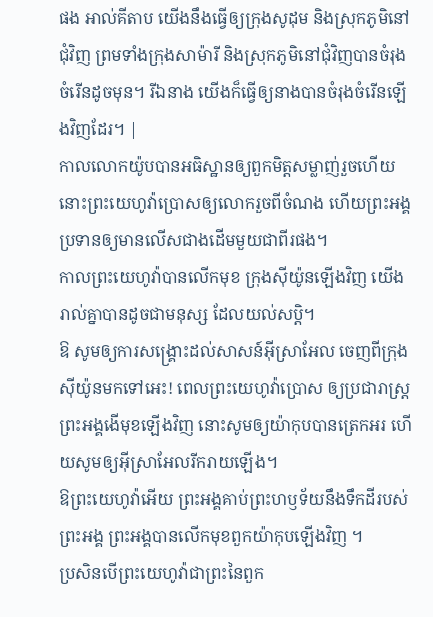ផង អាល់គីតាប យើងនឹងធ្វើឲ្យក្រុងសូដុម និងស្រុកភូមិនៅជុំវិញ ព្រមទាំងក្រុងសាម៉ារី និងស្រុកភូមិនៅជុំវិញបានចំរុងចំរើនដូចមុន។ រីឯនាង យើងក៏ធ្វើឲ្យនាងបានចំរុងចំរើនឡើងវិញដែរ។ |
កាលលោកយ៉ូបបានអធិស្ឋានឲ្យពួកមិត្តសម្លាញ់រួចហើយ នោះព្រះយេហូវ៉ាប្រោសឲ្យលោករួចពីចំណង ហើយព្រះអង្គប្រទានឲ្យមានលើសជាងដើមមួយជាពីរផង។
កាលព្រះយេហូវ៉ាបានលើកមុខ ក្រុងស៊ីយ៉ូនឡើងវិញ យើងរាល់គ្នាបានដូចជាមនុស្ស ដែលយល់សប្តិ។
ឱ សូមឲ្យការសង្គ្រោះដល់សាសន៍អ៊ីស្រាអែល ចេញពីក្រុងស៊ីយ៉ូនមកទៅអេះ! ពេលព្រះយេហូវ៉ាប្រោស ឲ្យប្រជារាស្ត្រព្រះអង្គងើមុខឡើងវិញ នោះសូមឲ្យយ៉ាកុបបានត្រេកអរ ហើយសូមឲ្យអ៊ីស្រាអែលរីករាយឡើង។
ឱព្រះយេហូវ៉ាអើយ ព្រះអង្គគាប់ព្រះហឫទ័យនឹងទឹកដីរបស់ព្រះអង្គ ព្រះអង្គបានលើកមុខពួកយ៉ាកុបឡើងវិញ ។
ប្រសិនបើព្រះយេហូវ៉ាជាព្រះនៃពួក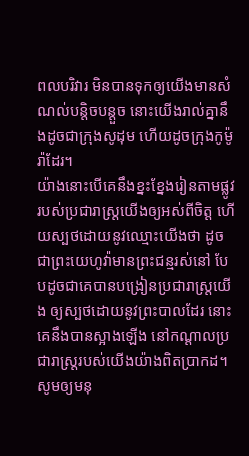ពលបរិវារ មិនបានទុកឲ្យយើងមានសំណល់បន្តិចបន្តួច នោះយើងរាល់គ្នានឹងដូចជាក្រុងសូដុម ហើយដូចក្រុងកូម៉ូរ៉ាដែរ។
យ៉ាងនោះបើគេនឹងខ្នះខ្នែងរៀនតាមផ្លូវរបស់ប្រជារាស្ត្រយើងឲ្យអស់ពីចិត្ត ហើយស្បថដោយនូវឈ្មោះយើងថា ដូចជាព្រះយេហូវ៉ាមានព្រះជន្មរស់នៅ បែបដូចជាគេបានបង្រៀនប្រជារាស្ត្រយើង ឲ្យស្បថដោយនូវព្រះបាលដែរ នោះគេនឹងបានស្អាងឡើង នៅកណ្ដាលប្រជារាស្ត្ររបស់យើងយ៉ាងពិតប្រាកដ។
សូមឲ្យមនុ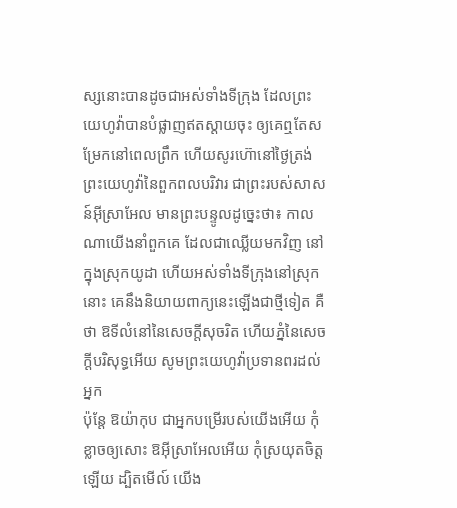ស្សនោះបានដូចជាអស់ទាំងទីក្រុង ដែលព្រះយេហូវ៉ាបានបំផ្លាញឥតស្តាយចុះ ឲ្យគេឮតែសម្រែកនៅពេលព្រឹក ហើយសូរហ៊ោនៅថ្ងៃត្រង់
ព្រះយេហូវ៉ានៃពួកពលបរិវារ ជាព្រះរបស់សាសន៍អ៊ីស្រាអែល មានព្រះបន្ទូលដូច្នេះថា៖ កាលណាយើងនាំពួកគេ ដែលជាឈ្លើយមកវិញ នៅក្នុងស្រុកយូដា ហើយអស់ទាំងទីក្រុងនៅស្រុកនោះ គេនឹងនិយាយពាក្យនេះឡើងជាថ្មីទៀត គឺថា ឱទីលំនៅនៃសេចក្ដីសុចរិត ហើយភ្នំនៃសេចក្ដីបរិសុទ្ធអើយ សូមព្រះយេហូវ៉ាប្រទានពរដល់អ្នក
ប៉ុន្តែ ឱយ៉ាកុប ជាអ្នកបម្រើរបស់យើងអើយ កុំខ្លាចឲ្យសោះ ឱអ៊ីស្រាអែលអើយ កុំស្រយុតចិត្តឡើយ ដ្បិតមើល៍ យើង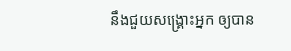នឹងជួយសង្គ្រោះអ្នក ឲ្យបាន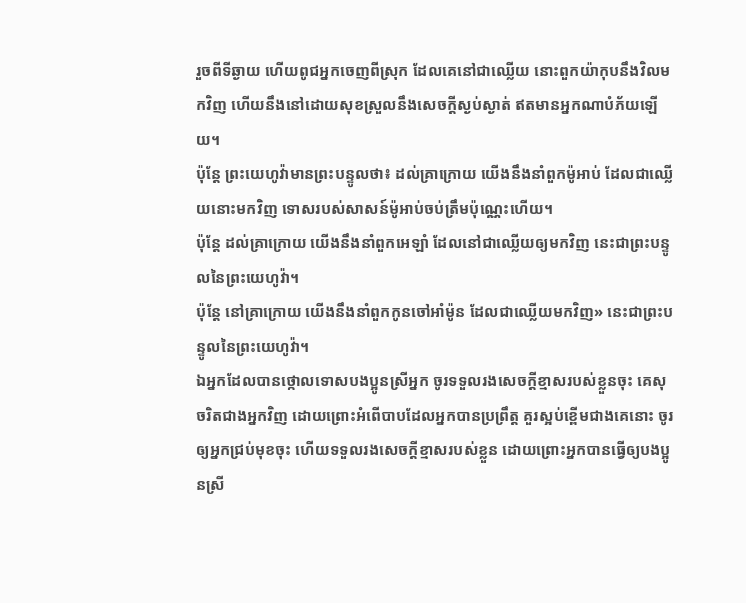រួចពីទីឆ្ងាយ ហើយពូជអ្នកចេញពីស្រុក ដែលគេនៅជាឈ្លើយ នោះពួកយ៉ាកុបនឹងវិលមកវិញ ហើយនឹងនៅដោយសុខស្រួលនឹងសេចក្ដីស្ងប់ស្ងាត់ ឥតមានអ្នកណាបំភ័យឡើយ។
ប៉ុន្តែ ព្រះយេហូវ៉ាមានព្រះបន្ទូលថា៖ ដល់គ្រាក្រោយ យើងនឹងនាំពួកម៉ូអាប់ ដែលជាឈ្លើយនោះមកវិញ ទោសរបស់សាសន៍ម៉ូអាប់ចប់ត្រឹមប៉ុណ្ណេះហើយ។
ប៉ុន្តែ ដល់គ្រាក្រោយ យើងនឹងនាំពួកអេឡាំ ដែលនៅជាឈ្លើយឲ្យមកវិញ នេះជាព្រះបន្ទូលនៃព្រះយេហូវ៉ា។
ប៉ុន្តែ នៅគ្រាក្រោយ យើងនឹងនាំពួកកូនចៅអាំម៉ូន ដែលជាឈ្លើយមកវិញ» នេះជាព្រះបន្ទូលនៃព្រះយេហូវ៉ា។
ឯអ្នកដែលបានថ្កោលទោសបងប្អូនស្រីអ្នក ចូរទទួលរងសេចក្ដីខ្មាសរបស់ខ្លួនចុះ គេសុចរិតជាងអ្នកវិញ ដោយព្រោះអំពើបាបដែលអ្នកបានប្រព្រឹត្ត គួរស្អប់ខ្ពើមជាងគេនោះ ចូរឲ្យអ្នកជ្រប់មុខចុះ ហើយទទួលរងសេចក្ដីខ្មាសរបស់ខ្លួន ដោយព្រោះអ្នកបានធ្វើឲ្យបងប្អូនស្រី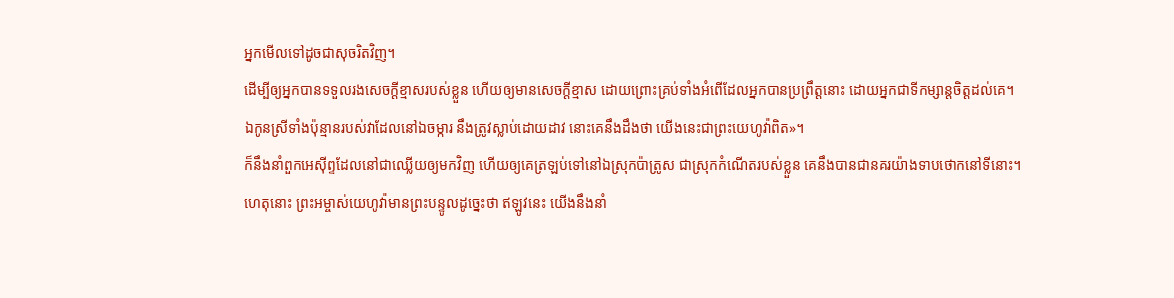អ្នកមើលទៅដូចជាសុចរិតវិញ។
ដើម្បីឲ្យអ្នកបានទទួលរងសេចក្ដីខ្មាសរបស់ខ្លួន ហើយឲ្យមានសេចក្ដីខ្មាស ដោយព្រោះគ្រប់ទាំងអំពើដែលអ្នកបានប្រព្រឹត្តនោះ ដោយអ្នកជាទីកម្សាន្តចិត្តដល់គេ។
ឯកូនស្រីទាំងប៉ុន្មានរបស់វាដែលនៅឯចម្ការ នឹងត្រូវស្លាប់ដោយដាវ នោះគេនឹងដឹងថា យើងនេះជាព្រះយេហូវ៉ាពិត»។
ក៏នឹងនាំពួកអេស៊ីព្ទដែលនៅជាឈ្លើយឲ្យមកវិញ ហើយឲ្យគេត្រឡប់ទៅនៅឯស្រុកប៉ាត្រូស ជាស្រុកកំណើតរបស់ខ្លួន គេនឹងបានជានគរយ៉ាងទាបថោកនៅទីនោះ។
ហេតុនោះ ព្រះអម្ចាស់យេហូវ៉ាមានព្រះបន្ទូលដូច្នេះថា ឥឡូវនេះ យើងនឹងនាំ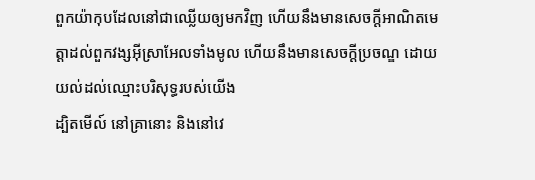ពួកយ៉ាកុបដែលនៅជាឈ្លើយឲ្យមកវិញ ហើយនឹងមានសេចក្ដីអាណិតមេត្តាដល់ពួកវង្សអ៊ីស្រាអែលទាំងមូល ហើយនឹងមានសេចក្ដីប្រចណ្ឌ ដោយយល់ដល់ឈ្មោះបរិសុទ្ធរបស់យើង
ដ្បិតមើល៍ នៅគ្រានោះ និងនៅវេ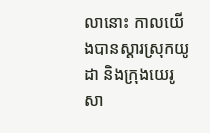លានោះ កាលយើងបានស្ដារស្រុកយូដា និងក្រុងយេរូសា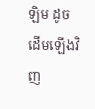ឡិម ដូចដើមឡើងវិញ